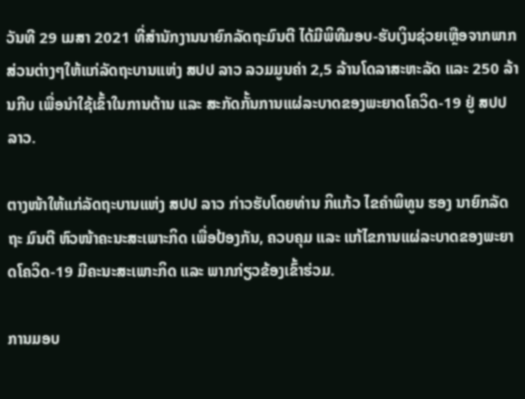ວັນທີ 29 ເມສາ 2021 ທີ່ສຳນັກງານນາຍົກລັດຖະມົນຕີ ໄດ້ມີພິທີມອບ-ຮັບເງິນຊ່ວຍເຫຼືອຈາກພາກສ່ວນຕ່າງໆໃຫ້ແກ່ລັດຖະບານແຫ່ງ ສປປ ລາວ ລວມມູນຄ່າ 2,5 ລ້ານໂດລາສະຫະລັດ ແລະ 250 ລ້ານກີບ ເພື່ອນຳໃຊ້ເຂົ້າໃນການຕ້ານ ແລະ ສະກັດກັ້ນການແຜ່ລະບາດຂອງພະຍາດໂຄວິດ-19 ຢູ່ ສປປ ລາວ.

ຕາງໜ້າໃຫ້ແກ່ລັດຖະບານແຫ່ງ ສປປ ລາວ ກ່າວຮັບໂດຍທ່ານ ກິແກ້ວ ໄຂຄໍາພິທູນ ຮອງ ນາຍົກລັດຖະ ມົນຕີ ຫົວໜ້າຄະນະສະເພາະກິດ ເພື່ອປ້ອງກັນ, ຄວບຄຸມ ແລະ ແກ້ໄຂການແຜ່ລະບາດຂອງພະຍາດໂຄວິດ-19 ມີຄະນະສະເພາະກິດ ແລະ ພາກກ່ຽວຂ້ອງເຂົ້າຮ່ວມ.

ການມອບ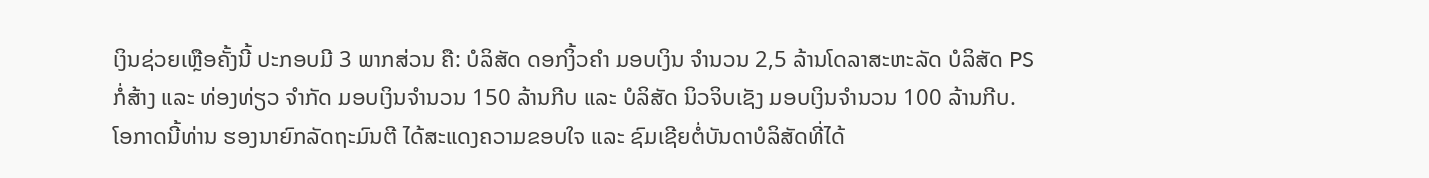ເງິນຊ່ວຍເຫຼືອຄັ້ງນີ້ ປະກອບມີ 3 ພາກສ່ວນ ຄື: ບໍລິສັດ ດອກງິ້ວຄຳ ມອບເງິນ ຈຳນວນ 2,5 ລ້ານໂດລາສະຫະລັດ ບໍລິສັດ PS ກໍ່ສ້າງ ແລະ ທ່ອງທ່ຽວ ຈຳກັດ ມອບເງິນຈຳນວນ 150 ລ້ານກີບ ແລະ ບໍລິສັດ ນິວຈິບເຊັງ ມອບເງິນຈຳນວນ 100 ລ້ານກີບ.
ໂອກາດນີ້ທ່ານ ຮອງນາຍົກລັດຖະມົນຕີ ໄດ້ສະແດງຄວາມຂອບໃຈ ແລະ ຊົມເຊີຍຕໍ່ບັນດາບໍລິສັດທີ່ໄດ້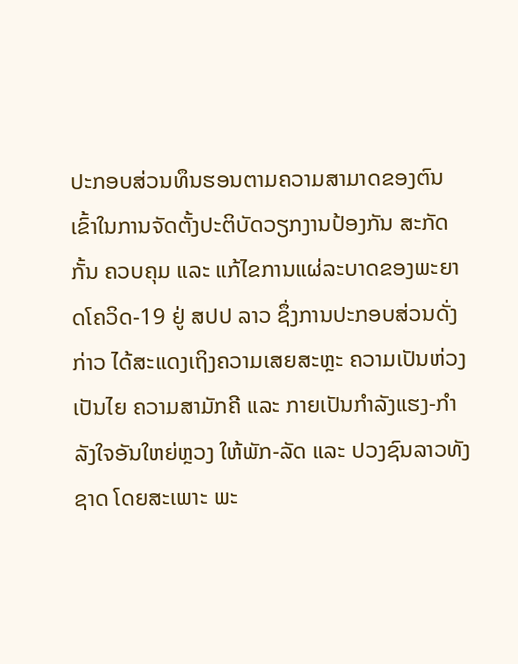ປະກອບສ່ວນທຶນຮອນຕາມຄວາມສາມາດຂອງຕົນ ເຂົ້າໃນການຈັດຕັ້ງປະຕິບັດວຽກງານປ້ອງກັນ ສະກັດກັ້ນ ຄວບຄຸມ ແລະ ແກ້ໄຂການແຜ່ລະບາດຂອງພະຍາດໂຄວິດ-19 ຢູ່ ສປປ ລາວ ຊຶ່ງການປະກອບສ່ວນດັ່ງກ່າວ ໄດ້ສະແດງເຖິງຄວາມເສຍສະຫຼະ ຄວາມເປັນຫ່ວງເປັນໄຍ ຄວາມສາມັກຄີ ແລະ ກາຍເປັນກຳລັງແຮງ-ກຳລັງໃຈອັນໃຫຍ່ຫຼວງ ໃຫ້ພັກ-ລັດ ແລະ ປວງຊົນລາວທັງຊາດ ໂດຍສະເພາະ ພະ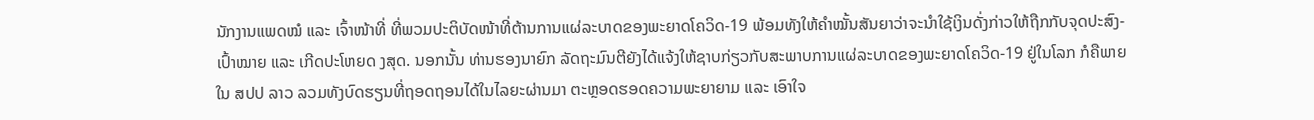ນັກງານແພດໝໍ ແລະ ເຈົ້າໜ້າທີ່ ທີ່ພວມປະຕິບັດໜ້າທີ່ຕ້ານການແຜ່ລະບາດຂອງພະຍາດໂຄວິດ-19 ພ້ອມທັງໃຫ້ຄຳໝັ້ນສັນຍາວ່າຈະນໍາໃຊ້ເງິນດັ່ງກ່າວໃຫ້ຖືກກັບຈຸດປະສົງ-ເປົ້າໝາຍ ແລະ ເກີດປະໂຫຍດ ງສຸດ. ນອກນັ້ນ ທ່ານຮອງນາຍົກ ລັດຖະມົນຕີຍັງໄດ້ແຈ້ງໃຫ້ຊາບກ່ຽວກັບສະພາບການແຜ່ລະບາດຂອງພະຍາດໂຄວິດ-19 ຢູ່ໃນໂລກ ກໍຄືພາຍໃນ ສປປ ລາວ ລວມທັງບົດຮຽນທີ່ຖອດຖອນໄດ້ໃນໄລຍະຜ່ານມາ ຕະຫຼອດຮອດຄວາມພະຍາຍາມ ແລະ ເອົາໃຈ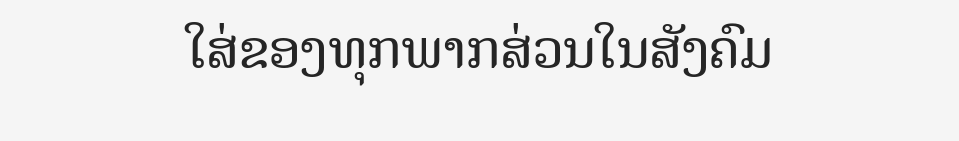ໃສ່ຂອງທຸກພາກສ່ວນໃນສັງຄົມ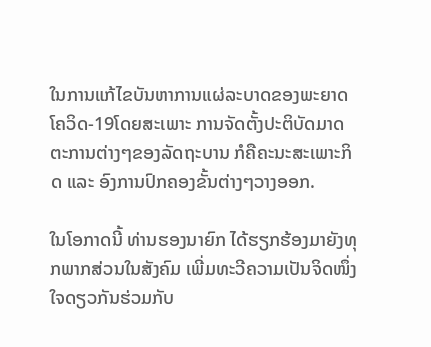ໃນການແກ້ໄຂບັນຫາການແຜ່ລະບາດຂອງພະຍາດໂຄວິດ-19ໂດຍສະເພາະ ການຈັດຕັ້ງປະຕິບັດມາດຕະການຕ່າງໆຂອງລັດຖະບານ ກໍຄືຄະນະສະເພາະກິດ ແລະ ອົງການປົກຄອງຂັ້ນຕ່າງໆວາງອອກ.

ໃນໂອກາດນີ້ ທ່ານຮອງນາຍົກ ໄດ້ຮຽກຮ້ອງມາຍັງທຸກພາກສ່ວນໃນສັງຄົມ ເພີ່ມທະວີຄວາມເປັນຈິດໜຶ່ງໃຈດຽວກັນຮ່ວມກັບ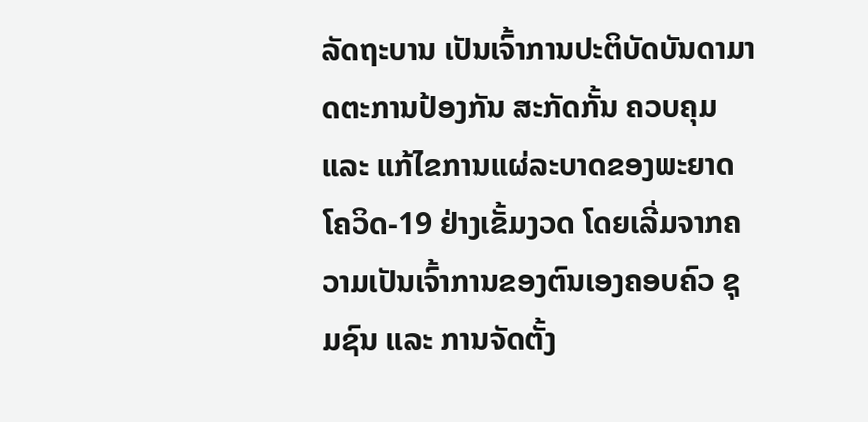ລັດຖະບານ ເປັນເຈົ້າການປະຕິບັດບັນດາມາດຕະການປ້ອງກັນ ສະກັດກັ້ນ ຄວບຄຸມ ແລະ ແກ້ໄຂການແຜ່ລະບາດຂອງພະຍາດໂຄວິດ-19 ຢ່າງເຂັ້ມງວດ ໂດຍເລີ່ມຈາກຄວາມເປັນເຈົ້າການຂອງຕົນເອງຄອບຄົວ ຊຸມຊົນ ແລະ ການຈັດຕັ້ງ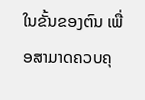ໃນຂັ້ນຂອງຕົນ ເພື່ອສາມາດຄວບຄຸ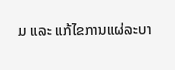ມ ແລະ ແກ້ໄຂການແຜ່ລະບາ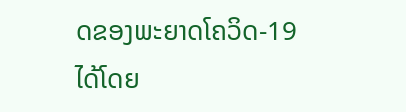ດຂອງພະຍາດໂຄວິດ-19 ໄດ້ໂດຍ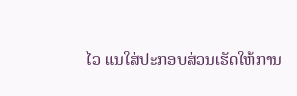ໄວ ແນໃສ່ປະກອບສ່ວນເຮັດໃຫ້ການ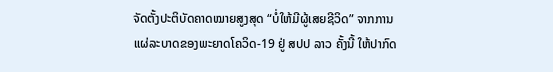ຈັດຕັ້ງປະຕິບັດຄາດໝາຍສູງສຸດ “ບໍ່ໃຫ້ມີຜູ້ເສຍຊີວິດ” ຈາກການແຜ່ລະບາດຂອງພະຍາດໂຄວິດ-19 ຢູ່ ສປປ ລາວ ຄັ້ງນີ້ ໃຫ້ປາກົດ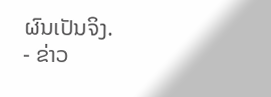ຜົນເປັນຈິງ.
- ຂ່າວ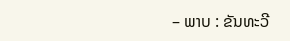– ພາບ : ຂັນທະວີ